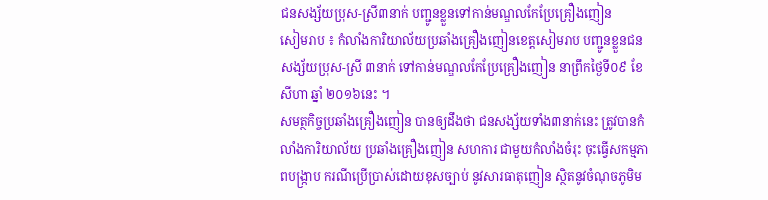ជនសង្ស័យប្រុស-ស្រី៣នាក់ បញ្ជូនខ្លួនទៅកាន់មណ្ឌលកែប្រែគ្រឿងញៀន
សៀមរាប ៖ កំលាំងការិយាល័យប្រឆាំងគ្រឿងញៀនខេត្តសៀមរាប បញ្ជូនខ្លួនជនសង្ស័យប្រុស-ស្រី ៣នាក់ ទៅកាន់មណ្ឌលកែប្រែគ្រឿងញៀន នាព្រឹកថ្ងៃទី០៩ ខែសីហា ឆ្នាំ ២០១៦នេះ ។
សមត្ថកិច្ចប្រឆាំងគ្រឿងញៀន បានឲ្យដឹងថា ជនសង្ស័យទាំង៣នាក់នេះ ត្រូវបានកំលាំងការិយាល័យ ប្រឆាំងគ្រឿងញៀន សហការ ជាមួយកំលាំងចំរុះ ចុះធ្វើសកម្មភាពបង្ក្រាប ករណីប្រើប្រាស់ដោយខុសច្បាប់ នូវសារធាតុញៀន ស្ថិតនូវចំណុចភូមិម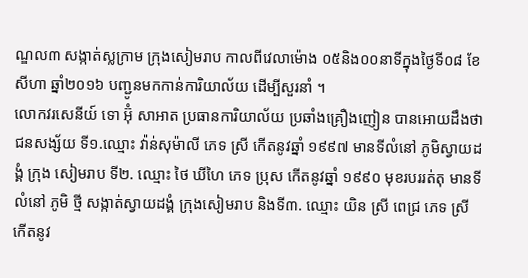ណ្ឌល៣ សង្កាត់ស្លក្រាម ក្រុងសៀមរាប កាលពីវេលាម៉ោង ០៥និង០០នាទីក្នុងថ្ងៃទី០៨ ខែ សីហា ឆ្នាំ២០១៦ បញ្ជូនមកកាន់ការិយាល័យ ដើម្បីសួរនាំ ។
លោកវរសេនីយ៍ ទោ អ៊ុំ សាអាត ប្រធានការិយាល័យ ប្រឆាំងគ្រឿងញៀន បានអោយដឹងថាជនសង្ស័យ ទី១.ឈ្មោះ វ៉ាន់សុម៉ាលី ភេទ ស្រី កើតនូវឆ្នាំ ១៩៩៧ មានទីលំនៅ ភូមិស្វាយដង្គំ ក្រុង សៀមរាប ទី២. ឈ្មោះ ថៃ ឃីហៃ ភេទ ប្រុស កើតនូវឆ្នាំ ១៩៩០ មុខរបររត់តុ មានទីលំនៅ ភូមិ ថ្មី សង្កាត់ស្វាយដង្គំ ក្រុងសៀមរាប និងទី៣. ឈ្មោះ យិន ស្រី ពេជ្រ ភេទ ស្រី កើតនូវ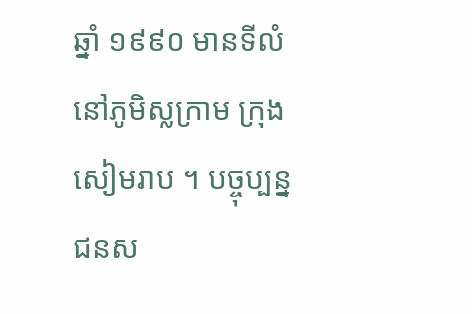ឆ្នាំ ១៩៩០ មានទីលំនៅភូមិស្លក្រាម ក្រុង សៀមរាប ។ បច្ចុប្បន្ន ជនស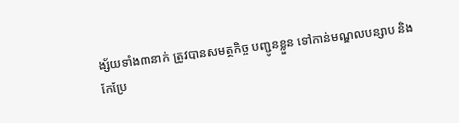ង្ស័យទាំង៣នាក់ ត្រូវបានសមត្ថកិច្ច បញ្ជូនខ្លួន ទៅកាន់មណ្ឌលបន្សាប និងកែប្រែ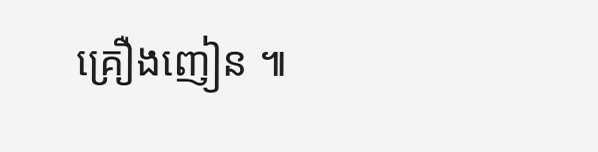គ្រឿងញៀន ៕